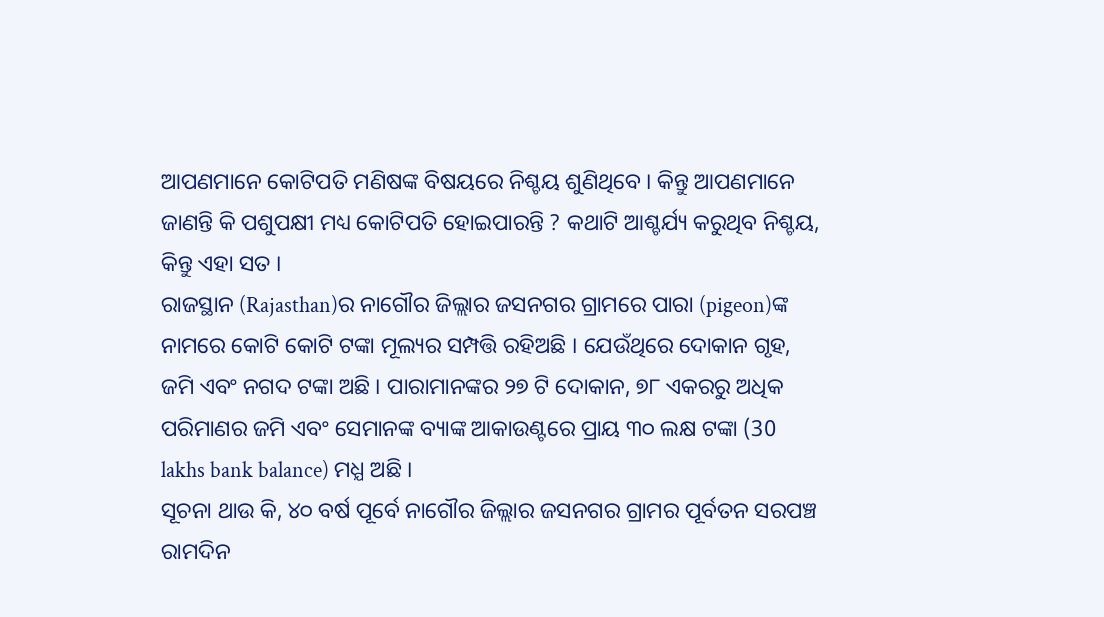ଆପଣମାନେ କୋଟିପତି ମଣିଷଙ୍କ ବିଷୟରେ ନିଶ୍ଚୟ ଶୁଣିଥିବେ । କିନ୍ତୁ ଆପଣମାନେ ଜାଣନ୍ତି କି ପଶୁପକ୍ଷୀ ମଧ୍ୟ କୋଟିପତି ହୋଇପାରନ୍ତି ? କଥାଟି ଆଶ୍ଚର୍ଯ୍ୟ କରୁଥିବ ନିଶ୍ଚୟ, କିନ୍ତୁ ଏହା ସତ ।
ରାଜସ୍ଥାନ (Rajasthan)ର ନାଗୌର ଜିଲ୍ଲାର ଜସନଗର ଗ୍ରାମରେ ପାରା (pigeon)ଙ୍କ ନାମରେ କୋଟି କୋଟି ଟଙ୍କା ମୂଲ୍ୟର ସମ୍ପତ୍ତି ରହିଅଛି । ଯେଉଁଥିରେ ଦୋକାନ ଗୃହ, ଜମି ଏବଂ ନଗଦ ଟଙ୍କା ଅଛି । ପାରାମାନଙ୍କର ୨୭ ଟି ଦୋକାନ, ୭୮ ଏକରରୁ ଅଧିକ ପରିମାଣର ଜମି ଏବଂ ସେମାନଙ୍କ ବ୍ୟାଙ୍କ ଆକାଉଣ୍ଟରେ ପ୍ରାୟ ୩୦ ଲକ୍ଷ ଟଙ୍କା (30 lakhs bank balance) ମଧ୍ଯ ଅଛି ।
ସୂଚନା ଥାଉ କି, ୪୦ ବର୍ଷ ପୂର୍ବେ ନାଗୌର ଜିଲ୍ଲାର ଜସନଗର ଗ୍ରାମର ପୂର୍ବତନ ସରପଞ୍ଚ ରାମଦିନ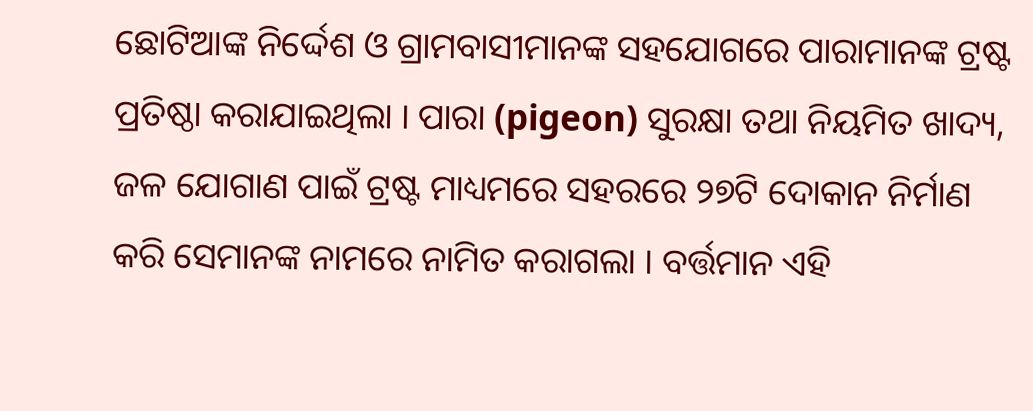ଛୋଟିଆଙ୍କ ନିର୍ଦ୍ଦେଶ ଓ ଗ୍ରାମବାସୀମାନଙ୍କ ସହଯୋଗରେ ପାରାମାନଙ୍କ ଟ୍ରଷ୍ଟ ପ୍ରତିଷ୍ଠା କରାଯାଇଥିଲା । ପାରା (pigeon) ସୁରକ୍ଷା ତଥା ନିୟମିତ ଖାଦ୍ୟ, ଜଳ ଯୋଗାଣ ପାଇଁ ଟ୍ରଷ୍ଟ ମାଧ୍ୟମରେ ସହରରେ ୨୭ଟି ଦୋକାନ ନିର୍ମାଣ କରି ସେମାନଙ୍କ ନାମରେ ନାମିତ କରାଗଲା । ବର୍ତ୍ତମାନ ଏହି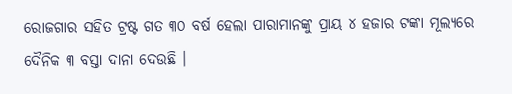ରୋଜଗାର ସହିତ ଟ୍ରଷ୍ଟ ଗତ ୩୦ ବର୍ଷ ହେଲା ପାରାମାନଙ୍କୁ ପ୍ରାୟ ୪ ହଜାର ଟଙ୍କା ମୂଲ୍ୟରେ ଦୈନିକ ୩ ବସ୍ତା ଦାନା ଦେଉଛି ।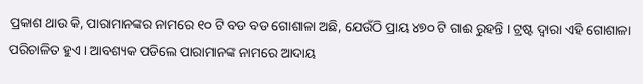ପ୍ରକାଶ ଥାଉ କି, ପାରାମାନଙ୍କର ନାମରେ ୧୦ ଟି ବଡ ବଡ ଗୋଶାଳା ଅଛି, ଯେଉଁଠି ପ୍ରାୟ ୪୭୦ ଟି ଗାଈ ରୁହନ୍ତି । ଟ୍ରଷ୍ଟ ଦ୍ୱାରା ଏହି ଗୋଶାଳା ପରିଚାଳିତ ହୁଏ । ଆବଶ୍ୟକ ପଡିଲେ ପାରାମାନଙ୍କ ନାମରେ ଆଦାୟ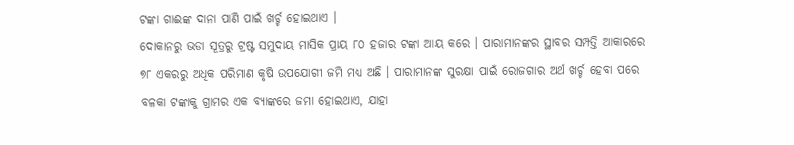ଟଙ୍କା ଗାଈଙ୍କ ଦାନା ପାଣି ପାଇଁ ଖର୍ଚ୍ଚ ହୋଇଥାଏ ।
ଦୋକାନରୁ ଭଡା ସୂତ୍ରରୁ ଟ୍ରଷ୍ଟ ସମୁଦାୟ ମାସିକ ପ୍ରାୟ ୮୦ ହଜାର ଟଙ୍କା ଆୟ କରେ । ପାରାମାନଙ୍କର ସ୍ଥାବର ସମ୍ପତ୍ତି ଆକାରରେ ୭୮ ଏକରରୁ ଅଧିକ ପରିମାଣ କୃଷି ଉପଯୋଗୀ ଜମି ମଧ୍ଯ ଅଛି । ପାରାମାନଙ୍କ ସୁରକ୍ଷା ପାଇଁ ରୋଜଗାର ଅର୍ଥ ଖର୍ଚ୍ଚ ହେବା ପରେ ବଳକା ଟଙ୍କାକୁ ଗ୍ରାମର ଏକ ବ୍ୟାଙ୍କରେ ଜମା ହୋଇଥାଏ, ଯାହା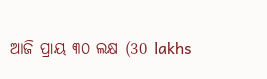ଆଜି ପ୍ରାୟ ୩୦ ଲକ୍ଷ (30 lakhs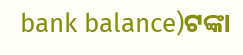bank balance)ଟଙ୍କା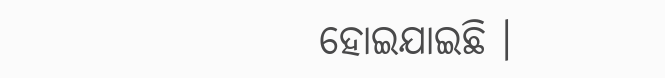ହୋଇଯାଇଛି ।